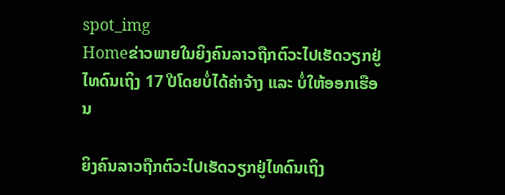spot_img
Homeຂ່າວພາຍໃນຍິງຄົນລາວຖືກຕົວະໄປເຮັດວຽກຢູ່ໄທດົນເຖິງ 17 ປີໂດຍບໍ່ໄດ້ຄ່າຈ້າງ ແລະ ບໍ່ໃຫ້ອອກເຮືອນ

ຍິງຄົນລາວຖືກຕົວະໄປເຮັດວຽກຢູ່ໄທດົນເຖິງ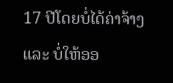17 ປີໂດຍບໍ່ໄດ້ຄ່າຈ້າງ ແລະ ບໍ່ໃຫ້ອອ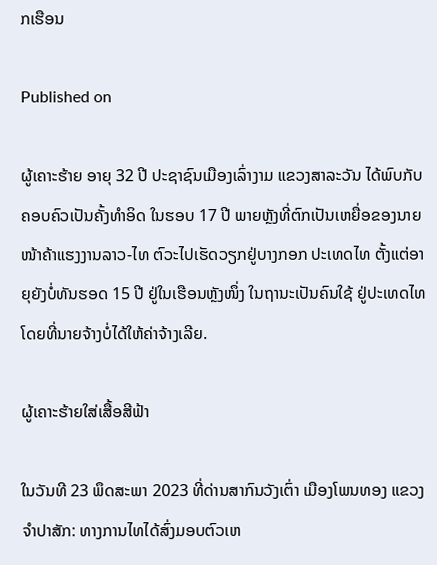ກເຮືອນ

Published on

ຜູ້ເຄາະຮ້າຍ ອາຍຸ 32 ປີ ປະຊາຊົນເມືອງເລົ່າງາມ ແຂວງສາລະວັນ ໄດ້ພົບກັບຄອບຄົວເປັນຄັ້ງທຳອິດ ໃນຮອບ 17 ປີ ພາຍຫຼັງທີ່ຕົກເປັນເຫຍື່ອຂອງນາຍໜ້າຄ້າແຮງງານລາວ-ໄທ ຕົວະໄປເຮັດວຽກຢູ່ບາງກອກ ປະເທດໄທ ຕັ້ງແຕ່ອາຍຸຍັງບໍ່ທັນຮອດ 15 ປີ ຢູ່ໃນເຮືອນຫຼັງໜຶ່ງ ໃນຖານະເປັນຄົນໃຊ້ ຢູ່ປະເທດໄທ ໂດຍທີ່ນາຍຈ້າງບໍ່ໄດ້ໃຫ້ຄ່າຈ້າງເລີຍ.

ຜູ້ເຄາະຮ້າຍໃສ່ເສື້ອສີຟ້າ

ໃນວັນທີ 23 ພຶດສະພາ 2023 ທີ່ດ່ານສາກົນວັງເຕົ່າ ເມືອງໂພນທອງ ແຂວງຈຳປາສັກ: ທາງການໄທໄດ້ສົ່ງມອບຕົວເຫ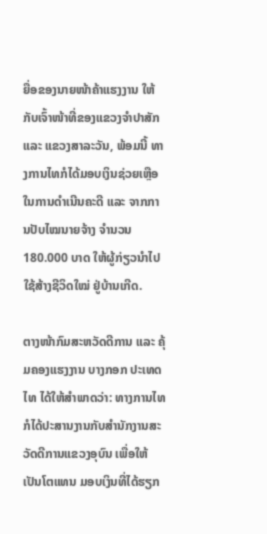ຍື່ອຂອງນາຍໜ້າຄ້າແຮງງານ ໃຫ້ກັບເຈົ້າໜ້າທີ່ຂອງແຂວງຈຳປາສັກ ແລະ ແຂວງສາລະວັນ, ພ້ອມນີ້ ທາງການໄທກໍໄດ້ມອບເງິນຊ່ວຍເຫຼືອໃນການດຳເນີນຄະດີ ແລະ ຈາກການປັບໄໝນາຍຈ້າງ ຈຳນວນ 180.000 ບາດ ໃຫ້ຜູ້ກ່ຽວນຳໄປໃຊ້ສ້າງຊີວິດໃໝ່ ຢູ່ບ້ານເກີດ.

ຕາງໜ້າກົມສະຫວັດດີການ ແລະ ຄຸ້ມຄອງແຮງງານ ບາງກອກ ປະເທດໄທ ໄດ້ໃຫ້ສຳພາດວ່າ: ທາງການໄທກໍໄດ້ປະສານງານກັບສຳນັກງານສະວັດດີການແຂວງອຸບົນ ເພື່ອໃຫ້ເປັນໂຕແທນ ມອບເງິນທີ່ໄດ້ຮຽກ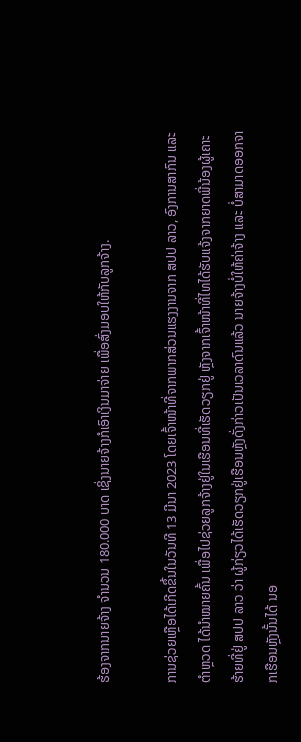ຮ້ອງຈາກນາຍຈ້າງ ຈຳນວນ 180.000 ບາດ ເຊິ່ງນາຍຈ້າງກໍເອົາເງິນມາຈ່າຍ ເພື່ອສົ່ງມອບໃຫ້ກັບລູກຈ້າງ.

ການຊ່ວຍເຫຼືອໄດ້ເກີດຂຶ້ນໃນວັນທີ 13 ມີນາ 2023 ໂດຍເຈົ້າໜ້າທີ່ຈາກພາກສ່ວນແຮງງານຈາກ ສປປ ລາວ, ອົງການສາກົນ ແລະ ຕຳຫຼວດ ໄດ້ນຳໝາຍຄົ້ນ ເພື່ອໄປຊ່ວຍລູກຈ້າງຢູ່ໃນເຮືອນທີ່ເຮັດວຽກຢູ່ ຫຼັງຈາກເຈົ້າໜ້າທີ່ໄທໄດ້ຮັບແຈ້ງຈາກຍາດພີ່ນ້ອງຜູ້ເຄາະຮ້າຍທີ່ຢູ່ ສປປ ລາວ ວ່າ ຜູ້ກ່ຽວໄດ້ເຮັດວຽກຢູ່ເຮືອນຫຼັງດັ່ງກ່າວເປັນເວລາດົນແລ້ວ ນາຍຈ້າງບໍ່ໃຫ້ຄ່າຈ້າງ ແລະ ບໍ່ສາມາດອອກຈາກເຮືອນຫຼັງນັ້ນໄດ້ ນອ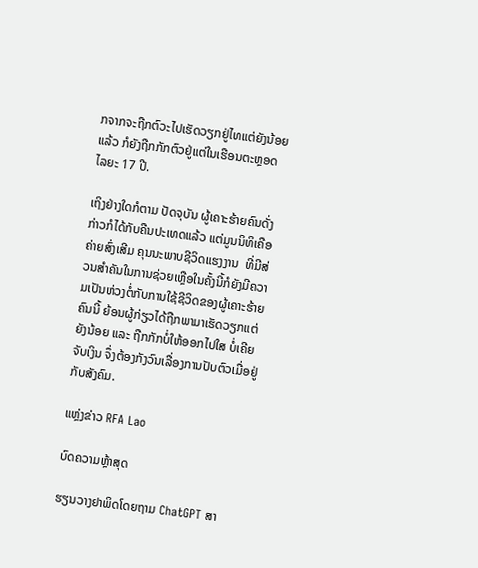ກຈາກຈະຖືກຕົວະໄປເຮັດວຽກຢູ່ໄທແຕ່ຍັງນ້ອຍແລ້ວ ກໍຍັງຖືກກັກຕົວຢູ່ແຕ່ໃນເຮືອນຕະຫຼອດໄລຍະ 17 ປີ.

ເຖິງຢ່າງໃດກໍຕາມ ປັດຈຸບັນ ຜູ້ເຄາະຮ້າຍຄົນດັ່ງກ່າວກໍໄດ້ກັບຄືນປະເທດແລ້ວ ແຕ່ມູນນິທິເຄືອຄ່າຍສົ່ງເສີມ ຄຸນນະພາບຊີວິດແຮງງານ  ທີ່ມີສ່ວນສຳຄັນໃນການຊ່ວຍເຫຼືອໃນຄັ້ງນີ້ກໍຍັງມີຄວາມເປັນຫ່ວງຕໍ່ກັບການໃຊ້ຊີວິດຂອງຜູ້ເຄາະຮ້າຍຄົນນີ້ ຍ້ອນຜູ້ກ່ຽວໄດ້ຖືກພາມາເຮັດວຽກແຕ່ຍັງນ້ອຍ ແລະ ຖືກກັກບໍ່ໃຫ້ອອກໄປໃສ ບໍ່ເຄີຍຈັບເງິນ ຈຶ່ງຕ້ອງກັງວົນເລື່ອງການປັບຕົວເມື່ອຢູ່ກັບສັງຄົມ.

ແຫຼ່ງຂ່າວ RFA Lao

ບົດຄວາມຫຼ້າສຸດ

ຮຽນວາງຢາພິດໂດຍຖາມ ChatGPT ສາ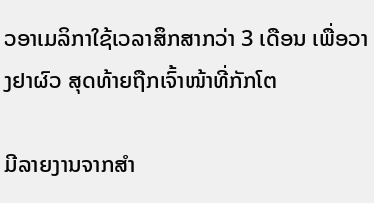ວອາເມລິກາໃຊ້ເວລາສຶກສາກວ່າ 3 ເດືອນ ເພື່ອວາງຢາຜົວ ສຸດທ້າຍຖືກເຈົ້າໜ້າທີ່ກັກໂຕ

ມີລາຍງານຈາກສຳ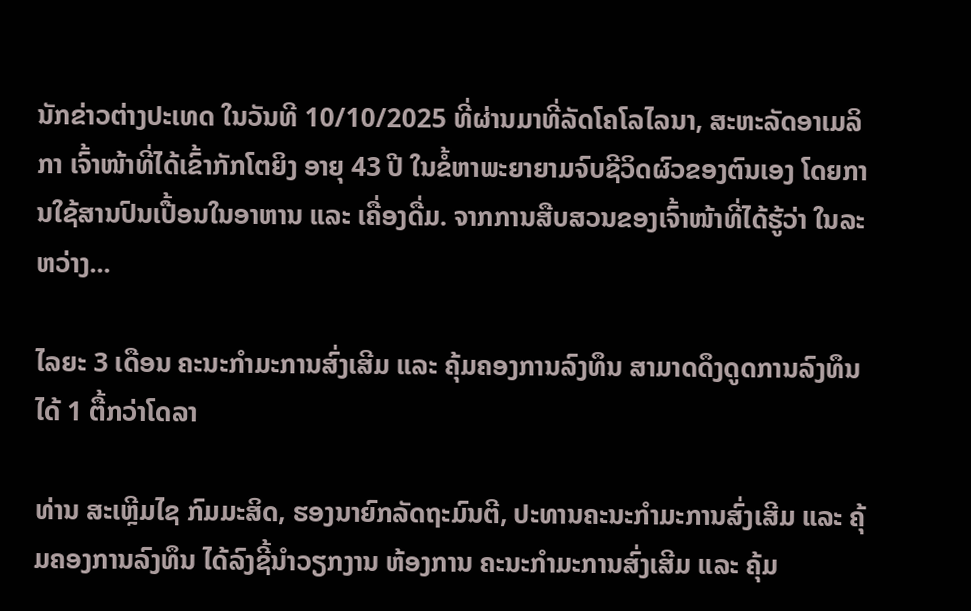ນັກຂ່າວຕ່າງປະເທດ ໃນວັນທີ 10/10/2025 ທີ່ຜ່ານມາທີ່ລັດໂຄໂລໄລນາ, ສະຫະລັດອາເມລິກາ ເຈົ້າໜ້າທີ່ໄດ້ເຂົ້າກັກໂຕຍິງ ອາຍຸ 43 ປີ ໃນຂໍ້ຫາພະຍາຍາມຈົບຊີວິດຜົວຂອງຕົນເອງ ໂດຍການໃຊ້ສານປົນເປື້ອນໃນອາຫານ ແລະ ເຄື່ອງດື່ມ. ຈາກການສືບສວນຂອງເຈົ້າໜ້າທີ່ໄດ້ຮູ້ວ່າ ໃນລະຫວ່າງ...

ໄລຍະ 3 ເດືອນ ຄະນະກຳມະການສົ່ງເສີມ ແລະ ຄຸ້ມຄອງການລົງທຶນ ສາມາດດຶງດູດການລົງທຶນໄດ້ 1 ຕື້ກວ່າໂດລາ

ທ່ານ ສະເຫຼີມໄຊ ກົມມະສິດ, ຮອງນາຍົກລັດຖະມົນຕີ, ປະທານຄະນະກຳມະການສົ່ງເສີມ ແລະ ຄຸ້ມຄອງການລົງທຶນ ໄດ້ລົງຊີ້ນຳວຽກງານ ຫ້ອງການ ຄະນະກຳມະການສົ່ງເສີມ ແລະ ຄຸ້ມ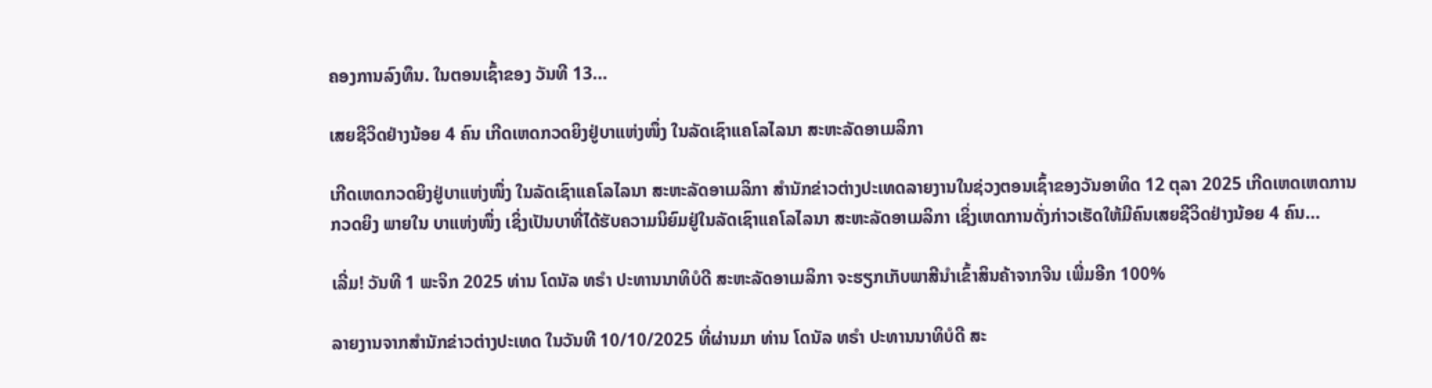ຄອງການລົງທຶນ. ໃນຕອນເຊົ້າຂອງ ວັນທີ 13...

ເສຍຊີວິດຢ່າງນ້ອຍ 4 ຄົນ ເກີດເຫດກວດຍິງຢູ່ບາແຫ່ງໜຶ່ງ ໃນລັດເຊົາແຄໂລໄລນາ ສະຫະລັດອາເມລິກາ

ເກີດເຫດກວດຍິງຢູ່ບາແຫ່ງໜຶ່ງ ໃນລັດເຊົາແຄໂລໄລນາ ສະຫະລັດອາເມລິກາ ສຳນັກຂ່າວຕ່າງປະເທດລາຍງານໃນຊ່ວງຕອນເຊົ້າຂອງວັນອາທິດ 12 ຕຸລາ 2025 ເກີດເຫດເຫດການກວດຍິງ ພາຍໃນ ບາແຫ່ງໜຶ່ງ ເຊິ່ງເປັນບາທີ່ໄດ້ຮັບຄວາມນິຍົມຢູ່ໃນລັດເຊົາແຄໂລໄລນາ ສະຫະລັດອາເມລິກາ ເຊິ່ງເຫດການດັ່ງກ່າວເຮັດໃຫ້ມີຄົນເສຍຊີວິດຢ່າງນ້ອຍ 4 ຄົນ...

ເລີ່ມ! ວັນທີ 1 ພະຈິກ 2025 ທ່ານ ໂດນັລ ທຣຳ ປະທານນາທິບໍດີ ສະຫະລັດອາເມລິກາ ຈະຮຽກເກັບພາສີນຳເຂົ້າສິນຄ້າຈາກຈີນ ເພີ່ມອີກ 100%

ລາຍງານຈາກສຳນັກຂ່າວຕ່າງປະເທດ ໃນວັນທີ 10/10/2025 ທີ່ຜ່ານມາ ທ່ານ ໂດນັລ ທຣຳ ປະທານນາທິບໍດີ ສະ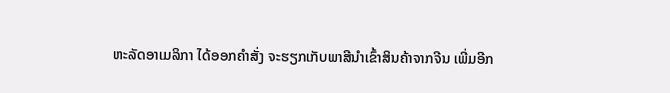ຫະລັດອາເມລິກາ ໄດ້ອອກຄໍາສັ່ງ ຈະຮຽກເກັບພາສີນຳເຂົ້າສິນຄ້າຈາກຈີນ ເພີ່ມອີກ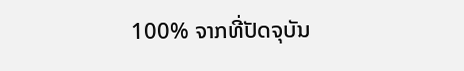100% ຈາກທີ່ປັດຈຸບັນ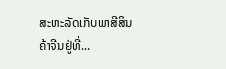ສະຫະລັດເກັບພາສີສິນຄ້າຈີນຢູ່ທີ່...